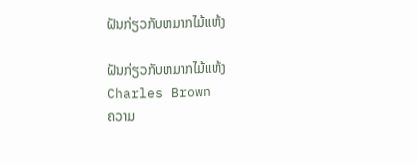ຝັນກ່ຽວກັບຫມາກໄມ້ແຫ້ງ

ຝັນກ່ຽວກັບຫມາກໄມ້ແຫ້ງ
Charles Brown
ຄວາມ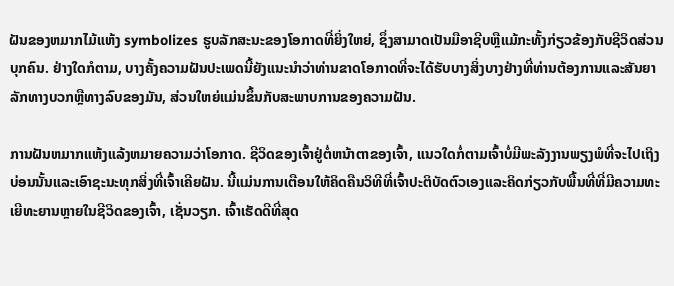ຝັນຂອງຫມາກໄມ້ແຫ້ງ symbolizes ຮູບລັກສະນະຂອງໂອກາດທີ່ຍິ່ງໃຫຍ່, ຊຶ່ງສາມາດເປັນມືອາຊີບຫຼືແມ້ກະທັ້ງກ່ຽວຂ້ອງກັບຊີວິດສ່ວນບຸກຄົນ. ຢ່າງໃດກໍຕາມ, ບາງຄັ້ງຄວາມຝັນປະເພດນີ້ຍັງແນະນໍາວ່າທ່ານຂາດໂອກາດທີ່ຈະໄດ້ຮັບບາງສິ່ງບາງຢ່າງທີ່ທ່ານຕ້ອງການແລະສັນຍາລັກທາງບວກຫຼືທາງລົບຂອງມັນ, ສ່ວນໃຫຍ່ແມ່ນຂຶ້ນກັບສະພາບການຂອງຄວາມຝັນ.

ການຝັນຫມາກແຫ້ງແລ້ງຫມາຍຄວາມວ່າໂອກາດ. ຊີວິດຂອງເຈົ້າຢູ່ຕໍ່ຫນ້າຕາຂອງເຈົ້າ, ແນວໃດກໍ່ຕາມເຈົ້າບໍ່ມີພະລັງງານພຽງພໍທີ່ຈະໄປເຖິງບ່ອນນັ້ນແລະເອົາຊະນະທຸກສິ່ງທີ່ເຈົ້າເຄີຍຝັນ. ນີ້ແມ່ນການເຕືອນໃຫ້ຄິດຄືນວິທີທີ່ເຈົ້າປະຕິບັດຕົວເອງແລະຄິດກ່ຽວກັບພື້ນທີ່ທີ່ມີຄວາມທະເຍີທະຍານຫຼາຍໃນຊີວິດຂອງເຈົ້າ, ເຊັ່ນວຽກ. ເຈົ້າເຮັດດີທີ່ສຸດ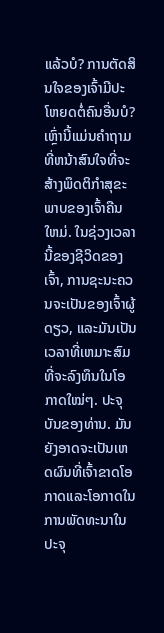ແລ້ວບໍ? ການຕັດສິນໃຈຂອງເຈົ້າມີປະໂຫຍດຕໍ່ຄົນອື່ນບໍ? ເຫຼົ່ານີ້ແມ່ນຄໍາຖາມທີ່ຫນ້າສົນໃຈທີ່ຈະສ້າງພຶດຕິກໍາສຸຂະພາບຂອງເຈົ້າຄືນໃຫມ່. ໃນຊ່ວງເວລານີ້ຂອງຊີວິດຂອງເຈົ້າ, ການຊະນະຄວນຈະເປັນຂອງເຈົ້າຜູ້ດຽວ, ແລະມັນເປັນເວລາທີ່ເຫມາະສົມທີ່ຈະລົງທຶນໃນໂອກາດໃໝ່ໆ. ປະຈຸບັນຂອງທ່ານ. ມັນຍັງອາດຈະເປັນເຫດຜົນທີ່ເຈົ້າຂາດໂອກາດແລະໂອກາດໃນການພັດທະນາໃນປະຈຸ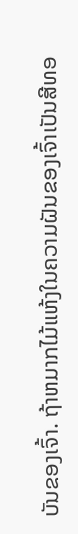ບັນຂອງເຈົ້າ. ຖ້າຫມາກໄມ້ແຫ້ງໃນຄວາມຝັນຂອງເຈົ້າເປັນສີທອ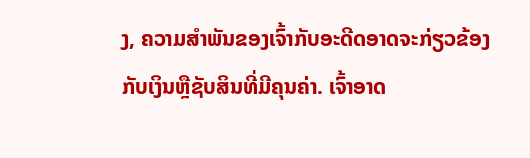ງ, ຄວາມສໍາພັນຂອງເຈົ້າກັບອະດີດອາດຈະກ່ຽວຂ້ອງກັບເງິນຫຼືຊັບສິນທີ່ມີຄຸນຄ່າ. ເຈົ້າອາດ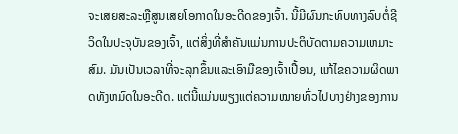ຈະເສຍສະລະຫຼືສູນເສຍໂອກາດໃນອະດີດຂອງເຈົ້າ. ນີ້ມີຜົນກະທົບທາງລົບຕໍ່ຊີວິດໃນປະຈຸບັນຂອງເຈົ້າ, ແຕ່ສິ່ງທີ່ສໍາຄັນແມ່ນການປະຕິບັດຕາມຄວາມເຫມາະສົມ. ມັນເປັນເວລາທີ່ຈະລຸກຂຶ້ນແລະເອົາມືຂອງເຈົ້າເປື້ອນ, ແກ້ໄຂຄວາມຜິດພາດທັງຫມົດໃນອະດີດ. ແຕ່ນີ້ແມ່ນພຽງແຕ່ຄວາມໝາຍທົ່ວໄປບາງຢ່າງຂອງການ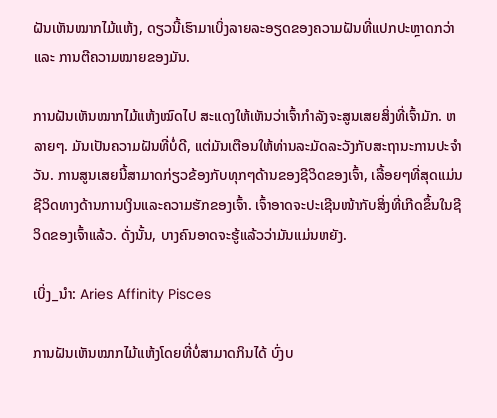ຝັນເຫັນໝາກໄມ້ແຫ້ງ, ດຽວນີ້ເຮົາມາເບິ່ງລາຍລະອຽດຂອງຄວາມຝັນທີ່ແປກປະຫຼາດກວ່າ ແລະ ການຕີຄວາມໝາຍຂອງມັນ.

ການຝັນເຫັນໝາກໄມ້ແຫ້ງໝົດໄປ ສະແດງໃຫ້ເຫັນວ່າເຈົ້າກຳລັງຈະສູນເສຍສິ່ງທີ່ເຈົ້າມັກ. ຫລາຍໆ. ມັນເປັນຄວາມຝັນທີ່ບໍ່ດີ, ແຕ່ມັນເຕືອນໃຫ້ທ່ານລະມັດລະວັງກັບສະຖານະການປະຈໍາວັນ. ການສູນເສຍນີ້ສາມາດກ່ຽວຂ້ອງກັບທຸກໆດ້ານຂອງຊີວິດຂອງເຈົ້າ, ເລື້ອຍໆທີ່ສຸດແມ່ນຊີວິດທາງດ້ານການເງິນແລະຄວາມຮັກຂອງເຈົ້າ. ເຈົ້າອາດຈະປະເຊີນໜ້າກັບສິ່ງທີ່ເກີດຂຶ້ນໃນຊີວິດຂອງເຈົ້າແລ້ວ. ດັ່ງນັ້ນ, ບາງຄົນອາດຈະຮູ້ແລ້ວວ່າມັນແມ່ນຫຍັງ.

ເບິ່ງ_ນຳ: Aries Affinity Pisces

ການຝັນເຫັນໝາກໄມ້ແຫ້ງໂດຍທີ່ບໍ່ສາມາດກິນໄດ້ ບົ່ງບ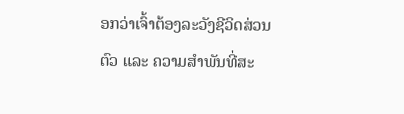ອກວ່າເຈົ້າຕ້ອງລະວັງຊີວິດສ່ວນຕົວ ແລະ ຄວາມສຳພັນທີ່ສະ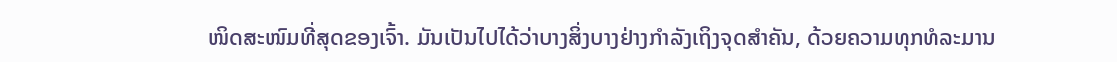ໜິດສະໜົມທີ່ສຸດຂອງເຈົ້າ. ມັນເປັນໄປໄດ້ວ່າບາງສິ່ງບາງຢ່າງກໍາລັງເຖິງຈຸດສໍາຄັນ, ດ້ວຍຄວາມທຸກທໍລະມານ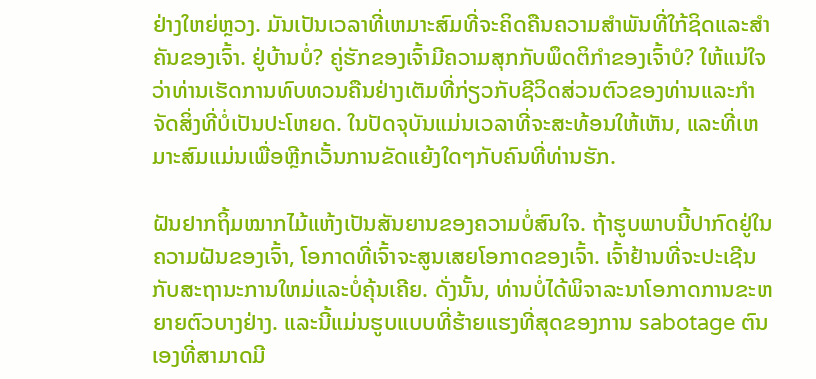ຢ່າງໃຫຍ່ຫຼວງ. ມັນເປັນເວລາທີ່ເຫມາະສົມທີ່ຈະຄິດຄືນຄວາມສໍາພັນທີ່ໃກ້ຊິດແລະສໍາຄັນຂອງເຈົ້າ. ຢູ່ບ້ານບໍ່? ຄູ່ຮັກຂອງເຈົ້າມີຄວາມສຸກກັບພຶດຕິກໍາຂອງເຈົ້າບໍ? ໃຫ້ແນ່ໃຈວ່າທ່ານເຮັດການທົບທວນຄືນຢ່າງເຕັມທີ່ກ່ຽວກັບຊີວິດສ່ວນຕົວຂອງທ່ານແລະກໍາຈັດສິ່ງທີ່ບໍ່ເປັນປະໂຫຍດ. ໃນປັດຈຸບັນແມ່ນເວລາທີ່ຈະສະທ້ອນໃຫ້ເຫັນ, ແລະທີ່ເຫມາະສົມແມ່ນເພື່ອຫຼີກເວັ້ນການຂັດແຍ້ງໃດໆກັບຄົນທີ່ທ່ານຮັກ.

ຝັນຢາກຖິ້ມໝາກໄມ້ແຫ້ງເປັນສັນຍານຂອງຄວາມບໍ່ສົນໃຈ. ຖ້າຮູບພາບນີ້ປາກົດຢູ່ໃນຄວາມຝັນຂອງເຈົ້າ, ໂອກາດທີ່ເຈົ້າຈະສູນເສຍໂອກາດຂອງເຈົ້າ. ເຈົ້າຢ້ານທີ່ຈະປະເຊີນກັບສະຖານະການໃຫມ່ແລະບໍ່ຄຸ້ນເຄີຍ. ດັ່ງນັ້ນ, ທ່ານບໍ່ໄດ້ພິຈາລະນາໂອກາດການຂະຫຍາຍຕົວບາງຢ່າງ. ແລະນີ້ແມ່ນຮູບແບບທີ່ຮ້າຍແຮງທີ່ສຸດຂອງການ sabotage ຕົນເອງທີ່ສາມາດມີ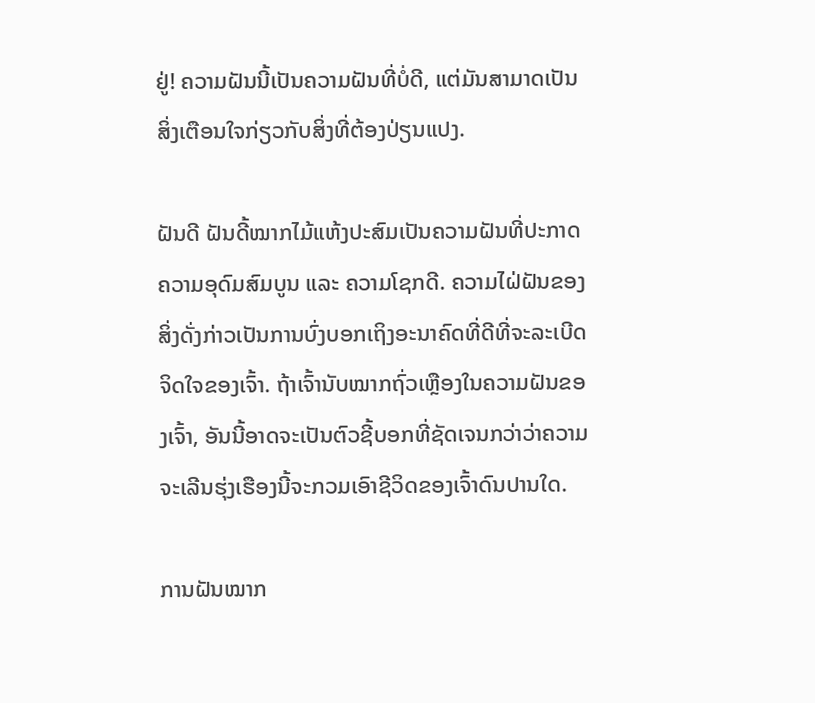ຢູ່! ຄວາມຝັນນີ້ເປັນຄວາມຝັນທີ່ບໍ່ດີ, ແຕ່ມັນສາມາດເປັນສິ່ງເຕືອນໃຈກ່ຽວກັບສິ່ງທີ່ຕ້ອງປ່ຽນແປງ.

ຝັນດີ ຝັນດີ້ໝາກໄມ້ແຫ້ງປະສົມເປັນຄວາມຝັນທີ່ປະກາດຄວາມອຸດົມສົມບູນ ແລະ ຄວາມໂຊກດີ. ຄວາມໄຝ່ຝັນຂອງສິ່ງດັ່ງກ່າວເປັນການບົ່ງບອກເຖິງອະນາຄົດທີ່ດີທີ່ຈະລະເບີດຈິດໃຈຂອງເຈົ້າ. ຖ້າເຈົ້ານັບໝາກຖົ່ວເຫຼືອງໃນຄວາມຝັນຂອງເຈົ້າ, ອັນນີ້ອາດຈະເປັນຕົວຊີ້ບອກທີ່ຊັດເຈນກວ່າວ່າຄວາມຈະເລີນຮຸ່ງເຮືອງນີ້ຈະກວມເອົາຊີວິດຂອງເຈົ້າດົນປານໃດ.

ການຝັນໝາກ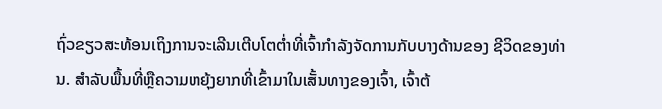ຖົ່ວຂຽວສະທ້ອນເຖິງການຈະເລີນເຕີບໂຕຕໍ່າທີ່ເຈົ້າກຳລັງຈັດການກັບບາງດ້ານຂອງ ຊີວິດຂອງທ່ານ. ສໍາລັບພື້ນທີ່ຫຼືຄວາມຫຍຸ້ງຍາກທີ່ເຂົ້າມາໃນເສັ້ນທາງຂອງເຈົ້າ, ເຈົ້າຕ້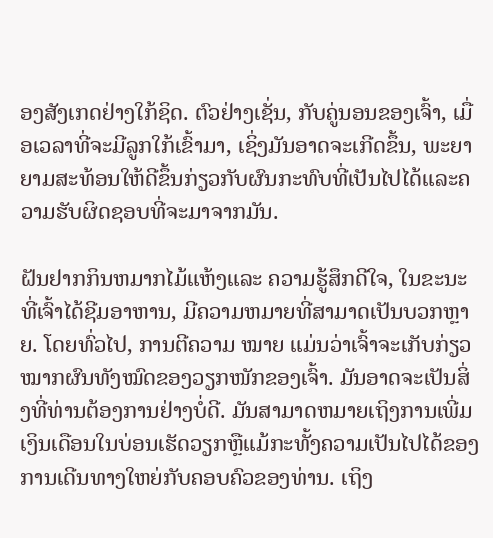ອງສັງເກດຢ່າງໃກ້ຊິດ. ຕົວຢ່າງເຊັ່ນ, ກັບຄູ່ນອນຂອງເຈົ້າ, ເມື່ອເວລາທີ່ຈະມີລູກໃກ້ເຂົ້າມາ, ເຊິ່ງມັນອາດຈະເກີດຂຶ້ນ, ພະຍາຍາມສະທ້ອນໃຫ້ດີຂຶ້ນກ່ຽວກັບຜົນກະທົບທີ່ເປັນໄປໄດ້ແລະຄວາມຮັບຜິດຊອບທີ່ຈະມາຈາກມັນ.

ຝັນຢາກກິນຫມາກໄມ້ແຫ້ງແລະ ຄວາມຮູ້ສຶກດີໃຈ, ໃນຂະນະທີ່ເຈົ້າໄດ້ຊີມອາຫານ, ມີຄວາມຫມາຍທີ່ສາມາດເປັນບວກຫຼາຍ. ໂດຍທົ່ວໄປ, ການຕີຄວາມ ໝາຍ ແມ່ນວ່າເຈົ້າຈະເກັບກ່ຽວໝາກຜົນທັງໝົດຂອງວຽກໜັກຂອງເຈົ້າ. ມັນອາດຈະເປັນສິ່ງທີ່ທ່ານຕ້ອງການຢ່າງບໍ່ດີ. ມັນສາມາດຫມາຍເຖິງການເພີ່ມເງິນເດືອນໃນບ່ອນເຮັດວຽກຫຼືແມ້ກະທັ້ງຄວາມເປັນໄປໄດ້ຂອງການເດີນທາງໃຫຍ່ກັບຄອບຄົວຂອງທ່ານ. ເຖິງ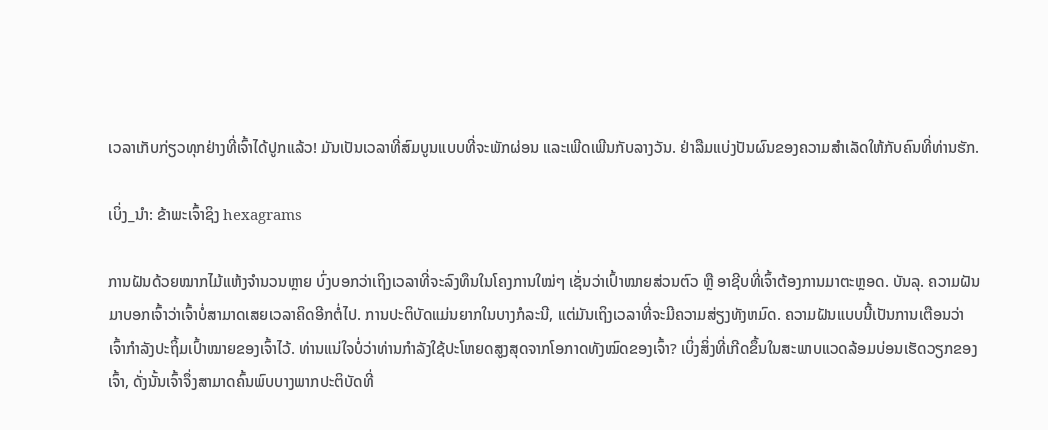ເວລາເກັບກ່ຽວທຸກຢ່າງທີ່ເຈົ້າໄດ້ປູກແລ້ວ! ມັນເປັນເວລາທີ່ສົມບູນແບບທີ່ຈະພັກຜ່ອນ ແລະເພີດເພີນກັບລາງວັນ. ຢ່າລືມແບ່ງປັນຜົນຂອງຄວາມສຳເລັດໃຫ້ກັບຄົນທີ່ທ່ານຮັກ.

ເບິ່ງ_ນຳ: ຂ້າພະເຈົ້າຊິງ hexagrams

ການຝັນດ້ວຍໝາກໄມ້ແຫ້ງຈຳນວນຫຼາຍ ບົ່ງບອກວ່າເຖິງເວລາທີ່ຈະລົງທຶນໃນໂຄງການໃໝ່ໆ ເຊັ່ນວ່າເປົ້າໝາຍສ່ວນຕົວ ຫຼື ອາຊີບທີ່ເຈົ້າຕ້ອງການມາຕະຫຼອດ. ບັນລຸ. ຄວາມຝັນມາບອກເຈົ້າວ່າເຈົ້າບໍ່ສາມາດເສຍເວລາຄິດອີກຕໍ່ໄປ. ການປະຕິບັດແມ່ນຍາກໃນບາງກໍລະນີ, ແຕ່ມັນເຖິງເວລາທີ່ຈະມີຄວາມສ່ຽງທັງຫມົດ. ຄວາມຝັນແບບນີ້ເປັນການເຕືອນວ່າເຈົ້າກໍາລັງປະຖິ້ມເປົ້າໝາຍຂອງເຈົ້າໄວ້. ທ່ານແນ່ໃຈບໍ່ວ່າທ່ານກຳລັງໃຊ້ປະໂຫຍດສູງສຸດຈາກໂອກາດທັງໝົດຂອງເຈົ້າ? ເບິ່ງສິ່ງທີ່ເກີດຂຶ້ນໃນສະພາບແວດລ້ອມບ່ອນເຮັດວຽກຂອງເຈົ້າ, ດັ່ງນັ້ນເຈົ້າຈຶ່ງສາມາດຄົ້ນພົບບາງພາກປະຕິບັດທີ່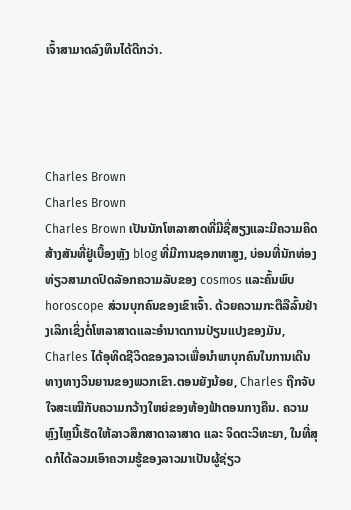ເຈົ້າສາມາດລົງທຶນໄດ້ດີກວ່າ.




Charles Brown
Charles Brown
Charles Brown ເປັນນັກໂຫລາສາດທີ່ມີຊື່ສຽງແລະມີຄວາມຄິດສ້າງສັນທີ່ຢູ່ເບື້ອງຫຼັງ blog ທີ່ມີການຊອກຫາສູງ, ບ່ອນທີ່ນັກທ່ອງທ່ຽວສາມາດປົດລັອກຄວາມລັບຂອງ cosmos ແລະຄົ້ນພົບ horoscope ສ່ວນບຸກຄົນຂອງເຂົາເຈົ້າ. ດ້ວຍຄວາມກະຕືລືລົ້ນຢ່າງເລິກເຊິ່ງຕໍ່ໂຫລາສາດແລະອໍານາດການປ່ຽນແປງຂອງມັນ, Charles ໄດ້ອຸທິດຊີວິດຂອງລາວເພື່ອນໍາພາບຸກຄົນໃນການເດີນທາງທາງວິນຍານຂອງພວກເຂົາ.ຕອນຍັງນ້ອຍ, Charles ຖືກຈັບໃຈສະເໝີກັບຄວາມກວ້າງໃຫຍ່ຂອງທ້ອງຟ້າຕອນກາງຄືນ. ຄວາມຫຼົງໄຫຼນີ້ເຮັດໃຫ້ລາວສຶກສາດາລາສາດ ແລະ ຈິດຕະວິທະຍາ, ໃນທີ່ສຸດກໍໄດ້ລວມເອົາຄວາມຮູ້ຂອງລາວມາເປັນຜູ້ຊ່ຽວ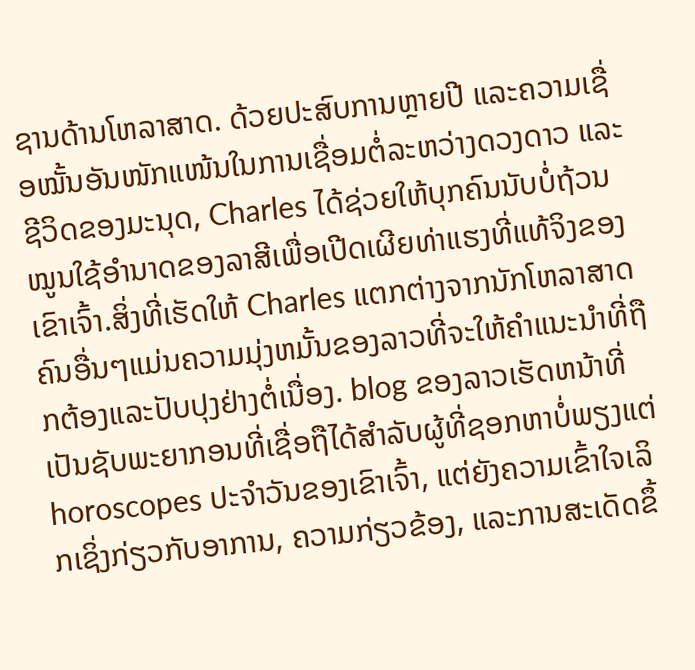ຊານດ້ານໂຫລາສາດ. ດ້ວຍປະສົບການຫຼາຍປີ ແລະຄວາມເຊື່ອໝັ້ນອັນໜັກແໜ້ນໃນການເຊື່ອມຕໍ່ລະຫວ່າງດວງດາວ ແລະຊີວິດຂອງມະນຸດ, Charles ໄດ້ຊ່ວຍໃຫ້ບຸກຄົນນັບບໍ່ຖ້ວນ ໝູນໃຊ້ອຳນາດຂອງລາສີເພື່ອເປີດເຜີຍທ່າແຮງທີ່ແທ້ຈິງຂອງເຂົາເຈົ້າ.ສິ່ງທີ່ເຮັດໃຫ້ Charles ແຕກຕ່າງຈາກນັກໂຫລາສາດຄົນອື່ນໆແມ່ນຄວາມມຸ່ງຫມັ້ນຂອງລາວທີ່ຈະໃຫ້ຄໍາແນະນໍາທີ່ຖືກຕ້ອງແລະປັບປຸງຢ່າງຕໍ່ເນື່ອງ. blog ຂອງລາວເຮັດຫນ້າທີ່ເປັນຊັບພະຍາກອນທີ່ເຊື່ອຖືໄດ້ສໍາລັບຜູ້ທີ່ຊອກຫາບໍ່ພຽງແຕ່ horoscopes ປະຈໍາວັນຂອງເຂົາເຈົ້າ, ແຕ່ຍັງຄວາມເຂົ້າໃຈເລິກເຊິ່ງກ່ຽວກັບອາການ, ຄວາມກ່ຽວຂ້ອງ, ແລະການສະເດັດຂຶ້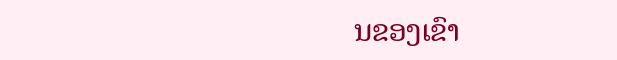ນຂອງເຂົາ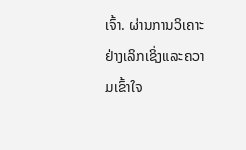ເຈົ້າ. ຜ່ານການວິເຄາະຢ່າງເລິກເຊິ່ງແລະຄວາມເຂົ້າໃຈ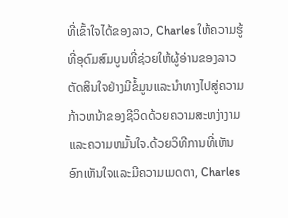ທີ່ເຂົ້າໃຈໄດ້ຂອງລາວ, Charles ໃຫ້ຄວາມຮູ້ທີ່ອຸດົມສົມບູນທີ່ຊ່ວຍໃຫ້ຜູ້ອ່ານຂອງລາວຕັດສິນໃຈຢ່າງມີຂໍ້ມູນແລະນໍາທາງໄປສູ່ຄວາມກ້າວຫນ້າຂອງຊີວິດດ້ວຍຄວາມສະຫງ່າງາມແລະຄວາມຫມັ້ນໃຈ.ດ້ວຍວິທີການທີ່ເຫັນອົກເຫັນໃຈແລະມີຄວາມເມດຕາ, Charles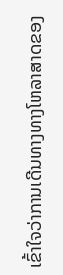ເຂົ້າໃຈວ່າການເດີນທາງທາງໂຫລາສາດຂອງ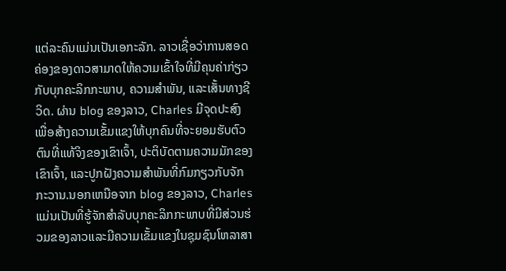ແຕ່ລະຄົນແມ່ນເປັນເອກະລັກ. ລາວເຊື່ອວ່າການສອດຄ່ອງຂອງດາວສາມາດໃຫ້ຄວາມເຂົ້າໃຈທີ່ມີຄຸນຄ່າກ່ຽວກັບບຸກຄະລິກກະພາບ, ຄວາມສໍາພັນ, ແລະເສັ້ນທາງຊີວິດ. ຜ່ານ blog ຂອງລາວ, Charles ມີຈຸດປະສົງເພື່ອສ້າງຄວາມເຂັ້ມແຂງໃຫ້ບຸກຄົນທີ່ຈະຍອມຮັບຕົວຕົນທີ່ແທ້ຈິງຂອງເຂົາເຈົ້າ, ປະຕິບັດຕາມຄວາມມັກຂອງເຂົາເຈົ້າ, ແລະປູກຝັງຄວາມສໍາພັນທີ່ກົມກຽວກັບຈັກກະວານ.ນອກເຫນືອຈາກ blog ຂອງລາວ, Charles ແມ່ນເປັນທີ່ຮູ້ຈັກສໍາລັບບຸກຄະລິກກະພາບທີ່ມີສ່ວນຮ່ວມຂອງລາວແລະມີຄວາມເຂັ້ມແຂງໃນຊຸມຊົນໂຫລາສາ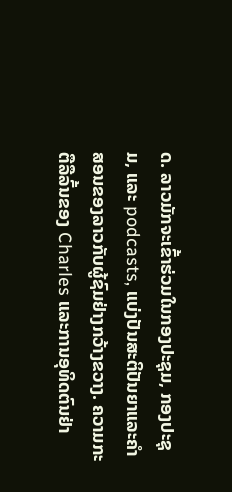ດ. ລາວມັກຈະເຂົ້າຮ່ວມໃນກອງປະຊຸມ, ກອງປະຊຸມ, ແລະ podcasts, ແບ່ງປັນສະຕິປັນຍາແລະຄໍາສອນຂອງລາວກັບຜູ້ຊົມຢ່າງກວ້າງຂວາງ. ຄວາມກະຕືລືລົ້ນຂອງ Charles ແລະການອຸທິດຕົນຢ່າ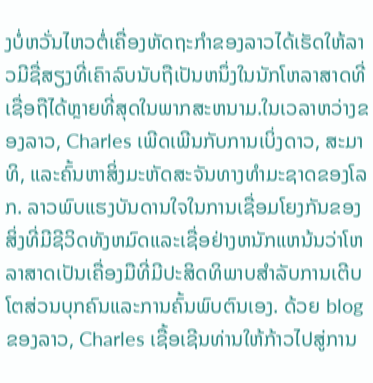ງບໍ່ຫວັ່ນໄຫວຕໍ່ເຄື່ອງຫັດຖະກໍາຂອງລາວໄດ້ເຮັດໃຫ້ລາວມີຊື່ສຽງທີ່ເຄົາລົບນັບຖືເປັນຫນຶ່ງໃນນັກໂຫລາສາດທີ່ເຊື່ອຖືໄດ້ຫຼາຍທີ່ສຸດໃນພາກສະຫນາມ.ໃນເວລາຫວ່າງຂອງລາວ, Charles ເພີດເພີນກັບການເບິ່ງດາວ, ສະມາທິ, ແລະຄົ້ນຫາສິ່ງມະຫັດສະຈັນທາງທໍາມະຊາດຂອງໂລກ. ລາວພົບແຮງບັນດານໃຈໃນການເຊື່ອມໂຍງກັນຂອງສິ່ງທີ່ມີຊີວິດທັງຫມົດແລະເຊື່ອຢ່າງຫນັກແຫນ້ນວ່າໂຫລາສາດເປັນເຄື່ອງມືທີ່ມີປະສິດທິພາບສໍາລັບການເຕີບໂຕສ່ວນບຸກຄົນແລະການຄົ້ນພົບຕົນເອງ. ດ້ວຍ blog ຂອງລາວ, Charles ເຊື້ອເຊີນທ່ານໃຫ້ກ້າວໄປສູ່ການ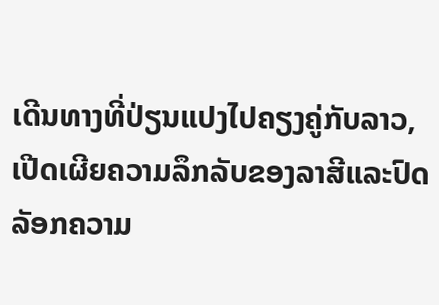ເດີນທາງທີ່ປ່ຽນແປງໄປຄຽງຄູ່ກັບລາວ, ເປີດເຜີຍຄວາມລຶກລັບຂອງລາສີແລະປົດລັອກຄວາມ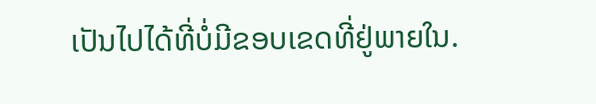ເປັນໄປໄດ້ທີ່ບໍ່ມີຂອບເຂດທີ່ຢູ່ພາຍໃນ.